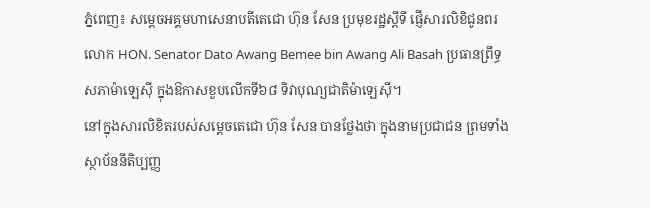ភ្នំពេញ៖ សម្តេចអគ្គមហាសេនាបតីតេជោ ហ៊ុន សែន ប្រមុខរដ្ឋស្តីទី ផ្ញើសារលិខិជូនពរ លោក HON. Senator Dato Awang Bemee bin Awang Ali Basah ប្រធានព្រឹទ្ធសភាម៉ាឡេស៊ី ក្នុងឱកាសខួបលើកទី៦៨ ទិវាបុណ្យជាតិម៉ាឡេស៊ី។
នៅក្នុងសារលិខិតរបស់សម្តេចតេជោ ហ៊ុន សែន បានថ្លែងថា ក្នុងនាមប្រជាជន ព្រមទាំងស្ថាប័ននីតិប្បញ្ញ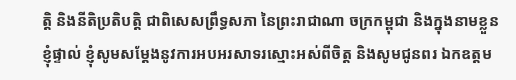ត្តិ និងនីតិប្រតិបត្តិ ជាពិសេសព្រឹទ្ធសភា នៃព្រះរាជាណា ចក្រកម្ពុជា និងក្នុងនាមខ្លួនខ្ញុំផ្ទាល់ ខ្ញុំសូមសម្តែងនូវការអបអរសាទរស្មោះអស់ពីចិត្ត និងសូមជូនពរ ឯកឧត្តម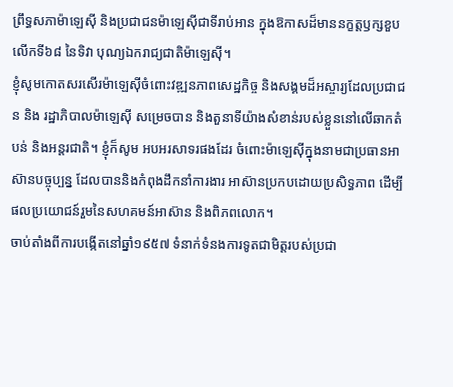ព្រឹទ្ធសភាម៉ាឡេស៊ី និងប្រជាជនម៉ាឡេស៊ីជាទីរាប់អាន ក្នុងឱកាសដ៏មាននក្ខត្តឫក្សខួបលើកទី៦៨ នៃទិវា បុណ្យឯករាជ្យជាតិម៉ាឡេស៊ី។
ខ្ញុំសូមកោតសរសើរម៉ាឡេស៊ីចំពោះវឌ្ឍនភាពសេដ្ឋកិច្ច និងសង្គមដ៏អស្ចារ្យដែលប្រជាជន និង រដ្ឋាភិបាលម៉ាឡេស៊ី សម្រេចបាន និងតួនាទីយ៉ាងសំខាន់របស់ខ្លួននៅលើឆាកតំបន់ និងអន្តរជាតិ។ ខ្ញុំក៏សូម អបអរសាទរផងដែរ ចំពោះម៉ាឡេស៊ីក្នុងនាមជាប្រធានអាស៊ានបច្ចុប្បន្ន ដែលបាននិងកំពុងដឹកនាំការងារ អាស៊ានប្រកបដោយប្រសិទ្ធភាព ដើម្បីផលប្រយោជន៍រួមនៃសហគមន៍អាស៊ាន និងពិភពលោក។
ចាប់តាំងពីការបង្កើតនៅឆ្នាំ១៩៥៧ ទំនាក់ទំនងការទូតជាមិត្តរបស់ប្រជា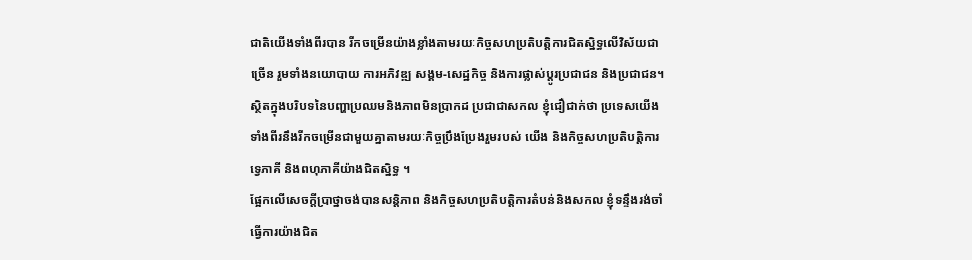ជាតិយើងទាំងពីរបាន រីកចម្រើនយ៉ាងខ្លាំងតាមរយៈកិច្ចសហប្រតិបត្តិការជិតស្និទ្ធលើវិស័យជាច្រើន រួមទាំងនយោបាយ ការអភិវឌ្ឍ សង្គម-សេដ្ឋកិច្ច និងការផ្លាស់ប្តូរប្រជាជន និងប្រជាជន។ ស្ថិតក្នុងបរិបទនៃបញ្ហាប្រឈមនិងភាពមិនប្រាកដ ប្រជាជាសកល ខ្ញុំជឿជាក់ថា ប្រទេសយើងទាំងពីរនឹងរីកចម្រើនជាមួយគ្នាតាមរយៈកិច្ចប្រឹងប្រែងរួមរបស់ យើង និងកិច្ចសហប្រតិបត្តិការទ្វេភាគី និងពហុភាគីយ៉ាងជិតស្និទ្ធ ។
ផ្អែកលើសេចក្តីប្រាថ្នាចង់បានសន្តិភាព និងកិច្ចសហប្រតិបត្តិការតំបន់និងសកល ខ្ញុំទន្ទឹងរង់ចាំ ធ្វើការយ៉ាងជិត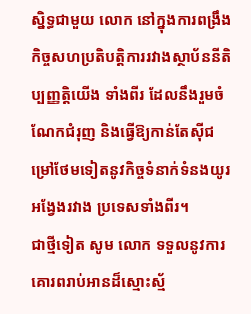ស្និទ្ធជាមួយ លោក នៅក្នុងការពង្រឹងកិច្ចសហប្រតិបត្តិការរវាងស្ថាប័ននីតិប្បញ្ញត្តិយើង ទាំងពីរ ដែលនឹងរួមចំណែកជំរុញ និងធ្វើឱ្យកាន់តែស៊ីជម្រៅថែមទៀតនូវកិច្ចទំនាក់ទំនងយូរអង្វែងរវាង ប្រទេសទាំងពីរ។
ជាថ្មីទៀត សូម លោក ទទួលនូវការគោរពរាប់អានដ៏ស្មោះស្ម័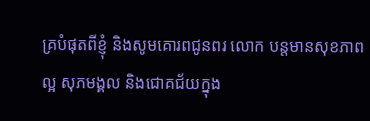គ្របំផុតពីខ្ញុំ និងសូមគោរពជូនពរ លោក បន្តមានសុខភាពល្អ សុភមង្គល និងជោគជ័យក្នុង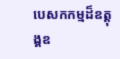បេសកកម្មដ៏ឧត្តុង្គឧ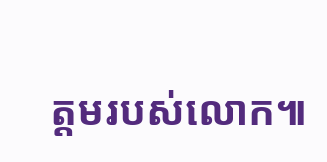ត្តមរបស់លោក៕